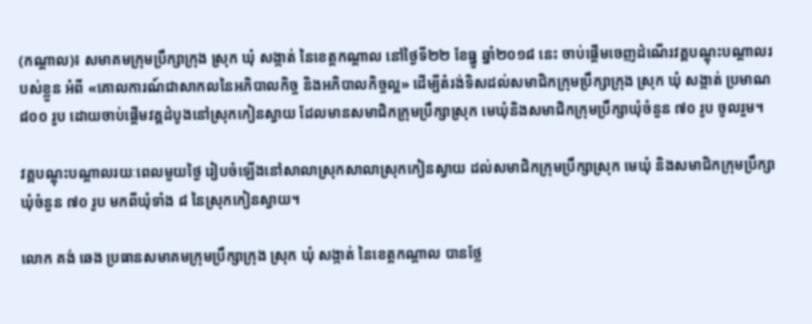(កណ្តាល)៖ សមាគមក្រុមប្រឹក្សាក្រុង ស្រុក ឃុំ សង្កាត់ នៃខេត្តកណ្តាល នៅថ្ងៃទី២២ ខែធ្នូ ឆ្នាំ២០១៨ នេះ ចាប់ផ្តើមចេញដំណើរវគ្គបណ្តុះបណ្តាលរបស់ខ្លួន អំពី «គោលការណ៍ជាសាកលនៃអភិបាលកិច្ច និងអភិបាលកិច្ចល្អ» ដើម្បីតំរង់ទិសដល់សមាជិកក្រុមប្រឹក្សាក្រុង ស្រុក ឃុំ សង្កាត់ ប្រមាណ ៨០០ រូប ដោយចាប់ផ្តើមវគ្គដំបូងនៅស្រុកកៀនស្វាយ ដែលមានសមាជិកក្រុមប្រឹក្សាស្រុក មេឃុំនិងសមាជិកក្រុមប្រឹក្សាឃុំចំនួន ៧០ រូប ចូលរួម។

វគ្គបណ្តុះបណ្តាលរយៈពេលមួយថ្ងៃ រៀបចំឡើងនៅសាលាស្រុកសាលាស្រុកកៀនស្វាយ ដល់សមាជិកក្រុមប្រឹក្សាស្រុក មេឃុំ និងសមាជិកក្រុមប្រឹក្សាឃុំចំនួន ៧០ រូប មកពីឃុំទាំង ៨ នៃស្រុកកៀនស្វាយ។

លោក គង់ ឆេង ប្រធានសមាគមក្រុមប្រឹក្សាក្រុង ស្រុក ឃុំ សង្កាត់ នៃខេត្តកណ្តាល បានថ្លែ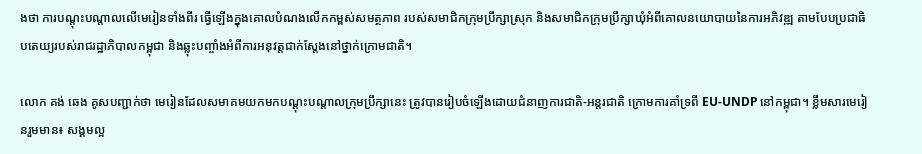ងថា ការបណ្តុះបណ្តាលលើមេរៀនទាំងពីរ ធ្វើឡើងក្នុងគោលបំណងលើកកម្ពស់សមត្ថភាព របស់សមាជិកក្រុមប្រឹក្សាស្រុក និងសមាជិកក្រុមប្រឹក្សាឃុំអំពីគោលនយោបាយនៃការអភិវឌ្ឍ តាមបែបប្រជាធិបតេយ្យរបស់រាជរដ្ឋាភិបាលកម្ពុជា និងឆ្លុះបញ្ចាំងអំពីការអនុវត្តជាក់ស្តែងនៅថ្នាក់ក្រោមជាតិ។

លោក គង់ ឆេង គូសបញ្ជាក់ថា មេរៀនដែលសមាគមយកមកបណ្តុះបណ្តាលក្រុមប្រឹក្សានេះ ត្រូវបានរៀបចំឡើងដោយជំនាញការជាតិ-អន្តរជាតិ ក្រោមការគាំទ្រពី EU-UNDP នៅកម្ពុជា។ ខ្លឹមសារមេរៀនរួមមាន៖ សង្គមល្អ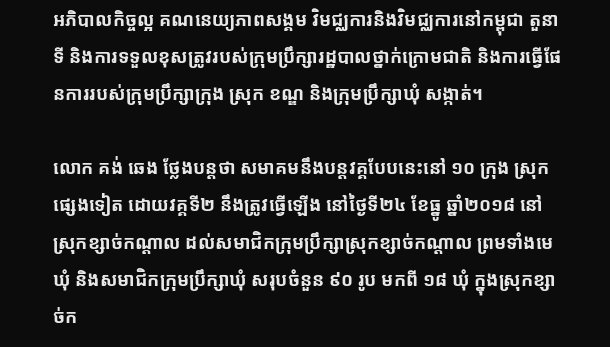អភិបាលកិច្ចល្អ គណនេយ្យភាពសង្គម វិមជ្ឈការនិងវិមជ្ឈការនៅកម្ពុជា តួនាទី និងការទទួលខុសត្រូវរបស់ក្រុមប្រឹក្សារដ្ឋបាលថ្នាក់ក្រោមជាតិ និងការធ្វើផែនការរបស់ក្រុមប្រឹក្សាក្រុង ស្រុក ខណ្ឌ និងក្រុមប្រឹក្សាឃុំ សង្កាត់។

លោក គង់ ឆេង ថ្លែងបន្តថា សមាគមនឹងបន្តវគ្គបែបនេះនៅ ១០ ក្រុង ស្រុកផ្សេងទៀត ដោយវគ្គទី២ នឹងត្រូវធ្វើឡើង នៅថ្ងៃទី២៤ ខែធ្នូ ឆ្នាំ២០១៨ នៅស្រុកខ្សាច់កណ្តាល ដល់សមាជិកក្រុមប្រឹក្សាស្រុកខ្សាច់កណ្តាល ព្រមទាំងមេឃុំ និងសមាជិកក្រុមប្រឹក្សាឃុំ សរុបចំនួន ៩០ រូប មកពី ១៨ ឃុំ ក្នុងស្រុកខ្សាច់ក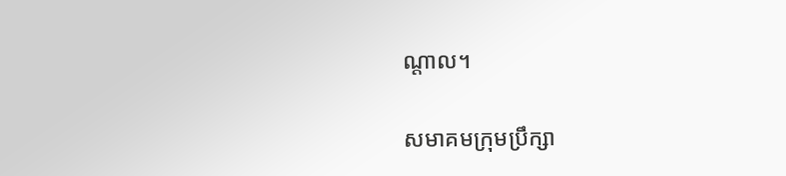ណ្តាល។

សមាគមក្រុមប្រឹក្សា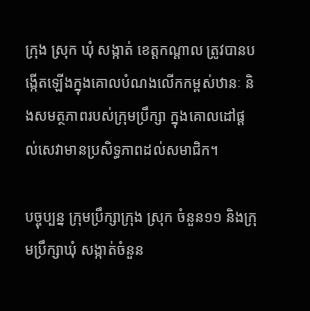ក្រុង ស្រុក ឃុំ សង្កាត់ ខេត្តកណ្តាល ត្រូវបានបង្កើតឡើងក្នុងគោលបំណងលើកកម្ពស់ឋានៈ និងសមត្ថភាពរបស់ក្រុមប្រឹក្សា ក្នុងគោលដៅផ្តល់សេវាមានប្រសិទ្ធភាពដល់សមាជិក។

បច្ចុប្បន្ន ក្រុមប្រឹក្សាក្រុង ស្រុក ចំនួន១១ និងក្រុមប្រឹក្សាឃុំ សង្កាត់ចំនួន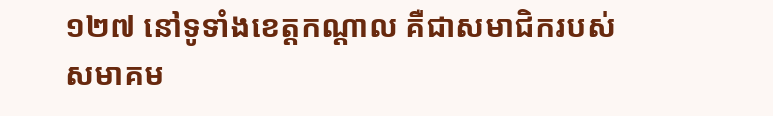១២៧ នៅទូទាំងខេត្តកណ្តាល គឺជាសមាជិករបស់សមាគម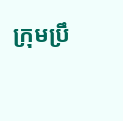ក្រុមប្រឹ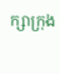ក្សាក្រុង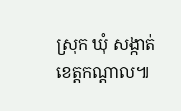ស្រុក ឃុំ សង្កាត់ ខេត្តកណ្តាល៕